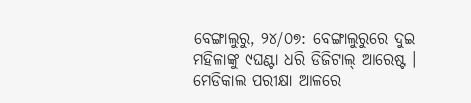ବେଙ୍ଗାଲୁରୁ, ୨୪/୦୭: ବେଙ୍ଗାଲୁରୁରେ ଦୁଇ ମହିଳାଙ୍କୁ ୯ଘଣ୍ଟା ଧରି ଡିଜିଟାଲ୍ ଆରେଷ୍ଟ । ମେଡିକାଲ ପରୀକ୍ଷା ଆଳରେ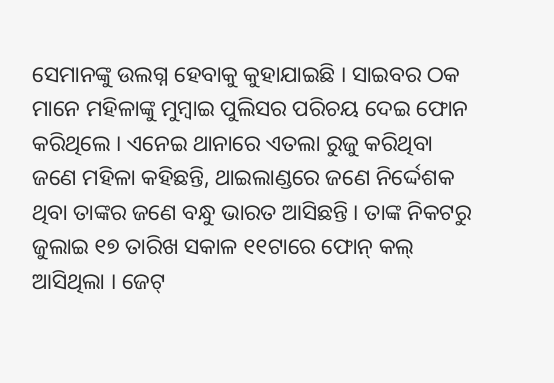ସେମାନଙ୍କୁ ଉଲଗ୍ନ ହେବାକୁ କୁହାଯାଇଛି । ସାଇବର ଠକ ମାନେ ମହିଳାଙ୍କୁ ମୁମ୍ବାଇ ପୁଲିସର ପରିଚୟ ଦେଇ ଫୋନ କରିଥିଲେ । ଏନେଇ ଥାନାରେ ଏତଲା ରୁଜୁ କରିଥିବା ଜଣେ ମହିଳା କହିଛନ୍ତି, ଥାଇଲାଣ୍ଡରେ ଜଣେ ନିର୍ଦ୍ଦେଶକ ଥିବା ତାଙ୍କର ଜଣେ ବନ୍ଧୁ ଭାରତ ଆସିଛନ୍ତି । ତାଙ୍କ ନିକଟରୁ ଜୁଲାଇ ୧୭ ତାରିଖ ସକାଳ ୧୧ଟାରେ ଫୋନ୍ କଲ୍ ଆସିଥିଲା । ଜେଟ୍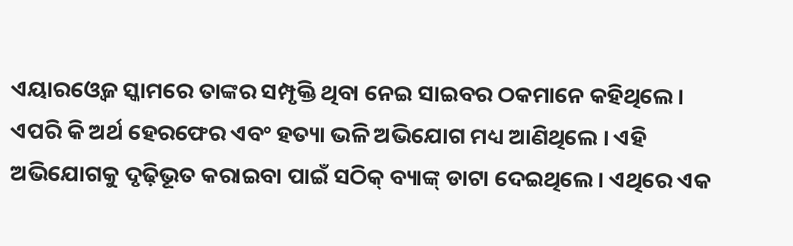ଏୟାରଓ୍ବେଜ ସ୍କାମରେ ତାଙ୍କର ସମ୍ପୃକ୍ତି ଥିବା ନେଇ ସାଇବର ଠକମାନେ କହିଥିଲେ । ଏପରି କି ଅର୍ଥ ହେରଫେର ଏବଂ ହତ୍ୟା ଭଳି ଅଭିଯୋଗ ମଧ୍ୟ ଆଣିଥିଲେ । ଏହି ଅଭିଯୋଗକୁ ଦୃଢ଼ିଭୂତ କରାଇବା ପାଇଁ ସଠିକ୍ ବ୍ୟାଙ୍କ୍ ଡାଟା ଦେଇଥିଲେ । ଏଥିରେ ଏକ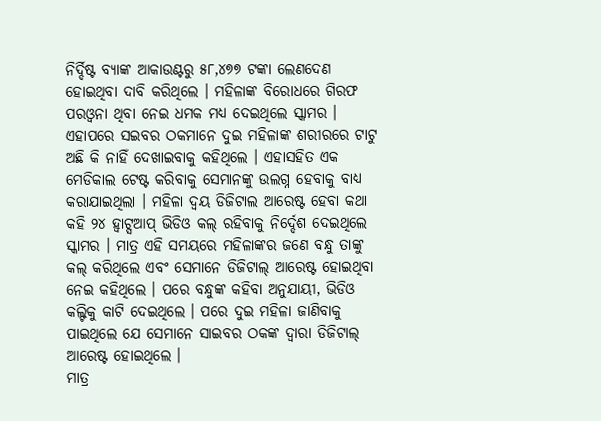ନିର୍ଦ୍ଦିଷ୍ଟ ବ୍ୟାଙ୍କ ଆକାଉଣ୍ଟରୁ ୫୮,୪୭୭ ଟଙ୍କା ଲେଣଦେଣ ହୋଇଥିବା ଦାବି କରିଥିଲେ । ମହିଳାଙ୍କ ବିରୋଧରେ ଗିରଫ ପରଓ୍ବନା ଥିବା ନେଇ ଧମକ ମଧ୍ୟ ଦେଇଥିଲେ ସ୍କାମର ।
ଏହାପରେ ସଇବର ଠକମାନେ ଦୁଇ ମହିଳାଙ୍କ ଶରୀରରେ ଟାଟୁ ଅଛି କି ନାହିଁ ଦେଖାଇବାକୁ କହିଥିଲେ । ଏହାସହିତ ଏକ ମେଡିକାଲ ଟେଷ୍ଟ କରିବାକୁ ସେମାନଙ୍କୁ ଉଲଗ୍ନ ହେବାକୁ ବାଧ୍ୟ କରାଯାଇଥିଲା । ମହିଳା ଦ୍ବୟ ଡିଜିଟାଲ ଆରେଷ୍ଟ ହେବା କଥା କହି ୨୪ ହ୍ବାଟ୍ସଆପ୍ ଭିଡିଓ କଲ୍ ରହିବାକୁ ନିର୍ଦ୍ଦେଶ ଦେଇଥିଲେ ସ୍କାମର । ମାତ୍ର ଏହି ସମୟରେ ମହିଳାଙ୍କର ଜଣେ ବନ୍ଧୁ ତାଙ୍କୁ କଲ୍ କରିଥିଲେ ଏବଂ ସେମାନେ ଡିଜିଟାଲ୍ ଆରେଷ୍ଟ ହୋଇଥିବା ନେଇ କହିଥିଲେ । ପରେ ବନ୍ଧୁଙ୍କ କହିବା ଅନୁଯାୟୀ, ଭିଡିଓ କଲ୍ଟିକୁ କାଟି ଦେଇଥିଲେ । ପରେ ଦୁଇ ମହିଳା ଜାଣିବାକୁ ପାଇଥିଲେ ଯେ ସେମାନେ ସାଇବର ଠକଙ୍କ ଦ୍ବାରା ଡିଜିଟାଲ୍ ଆରେଷ୍ଟ ହୋଇଥିଲେ ।
ମାତ୍ର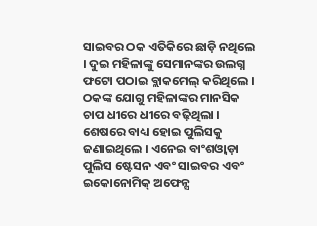ସାଇବର ଠକ ଏତିକିରେ ଛାଡ଼ି ନଥିଲେ । ଦୁଇ ମହିଳାଙ୍କୁ ସେମାନଙ୍କର ଉଲଗ୍ନ ଫଟୋ ପଠାଇ ବ୍ଲାକମେଲ୍ କରିଥିଲେ । ଠକଙ୍କ ଯୋଗୁ ମହିଳାଙ୍କର ମାନସିକ ଚାପ ଧୀରେ ଧୀରେ ବଢ଼ିଥିଲା । ଶେଷରେ ବାଧ୍ୟ ହୋଇ ପୁଲିସକୁ ଜଣାଇଥିଲେ । ଏନେଇ ବାଂଶଓ୍ବାଡ଼ା ପୁଲିସ ଷ୍ଟେସନ ଏବଂ ସାଇବର ଏବଂ ଇକୋନୋମିକ୍ ଅଫେନ୍ସ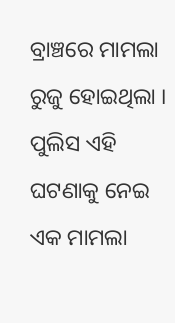ବ୍ରାଞ୍ଚରେ ମାମଲା ରୁଜୁ ହୋଇଥିଲା । ପୁଲିସ ଏହି ଘଟଣାକୁ ନେଇ ଏକ ମାମଲା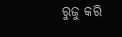ରୁଜୁ କରି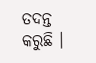ତଦନ୍ତ କରୁଛି ।